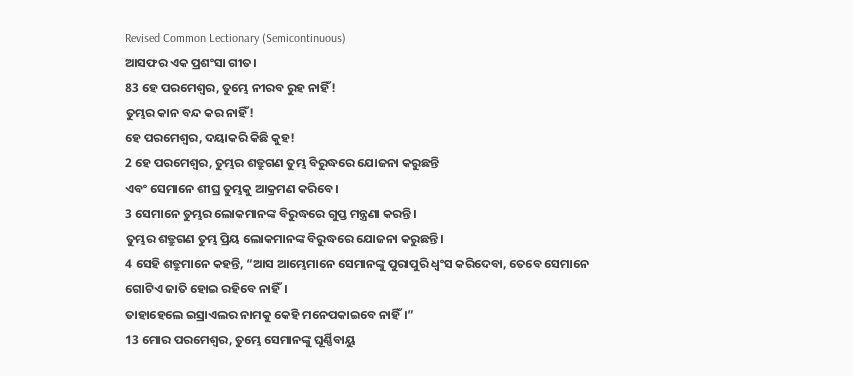Revised Common Lectionary (Semicontinuous)
ଆସଫର ଏକ ପ୍ରଶଂସା ଗୀତ।
83 ହେ ପରମେଶ୍ୱର, ତୁମ୍ଭେ ନୀରବ ରୁହ ନାହିଁ!
ତୁମ୍ଭର କାନ ବନ୍ଦ କର ନାହିଁ!
ହେ ପରମେଶ୍ୱର, ଦୟାକରି କିଛି କୁହ!
2 ହେ ପରମେଶ୍ୱର, ତୁମ୍ଭର ଶତ୍ରୁଗଣ ତୁମ୍ଭ ବିରୁଦ୍ଧରେ ଯୋଜନା କରୁଛନ୍ତି
ଏବଂ ସେମାନେ ଶୀଘ୍ର ତୁମ୍ଭକୁ ଆକ୍ରମଣ କରିବେ।
3 ସେମାନେ ତୁମ୍ଭର ଲୋକମାନଙ୍କ ବିରୁଦ୍ଧରେ ଗୁପ୍ତ ମନ୍ତ୍ରଣା କରନ୍ତି।
ତୁମ୍ଭର ଶତ୍ରୁଗଣ ତୁମ୍ଭ ପ୍ରିୟ ଲୋକମାନଙ୍କ ବିରୁଦ୍ଧରେ ଯୋଜନା କରୁଛନ୍ତି।
4 ସେହି ଶତ୍ରୁମାନେ କହନ୍ତି, “ଆସ ଆମ୍ଭେମାନେ ସେମାନଙ୍କୁ ପୁରାପୁରି ଧ୍ୱଂସ କରିଦେବା, ତେବେ ସେମାନେ ଗୋଟିଏ ଜାତି ହୋଇ ରହିବେ ନାହିଁ।
ତାହାହେଲେ ଇସ୍ରାଏଲର ନାମକୁ କେହି ମନେପକାଇବେ ନାହିଁ।”
13 ମୋର ପରମେଶ୍ୱର, ତୁମ୍ଭେ ସେମାନଙ୍କୁ ଘୂର୍ଣ୍ଣିବାୟୁ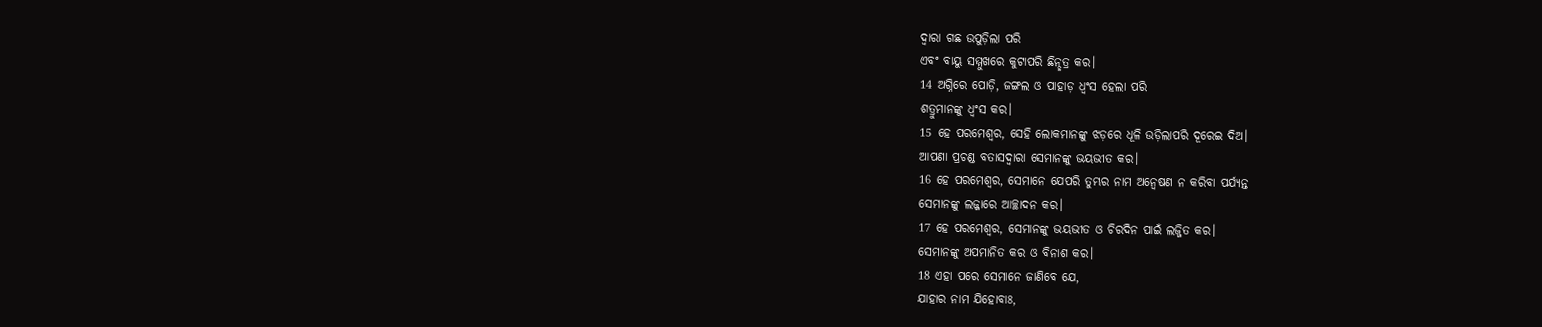ଦ୍ୱାରା ଗଛ ଉପୁଡ଼ିଲା ପରି
ଏବଂ ବାୟୁ ସମ୍ମୁଖରେ କୁଟାପରି ଛିନ୍ଛତ୍ର କର।
14 ଅଗ୍ନିରେ ପୋଡ଼ି, ଜଙ୍ଗଲ ଓ ପାହାଡ଼ ଧ୍ୱଂସ ହେଲା ପରି
ଶତ୍ରୁମାନଙ୍କୁ ଧ୍ୱଂସ କର।
15 ହେ ପରମେଶ୍ୱର, ସେହି ଲୋକମାନଙ୍କୁ ଝଡ଼ରେ ଧୂଳି ଉଡ଼ିଲାପରି ଦୂରେଇ ଦିଅ।
ଆପଣା ପ୍ରଚଣ୍ଡ ବତାସଦ୍ୱାରା ସେମାନଙ୍କୁ ଭୟଭୀତ କର।
16 ହେ ପରମେଶ୍ୱର, ସେମାନେ ଯେପରି ତୁମ୍ଭର ନାମ ଅନ୍ୱେଷଣ ନ କରିବା ପର୍ଯ୍ୟନ୍ତ
ସେମାନଙ୍କୁ ଲଜ୍ଜାରେ ଆଚ୍ଛାଦନ କର।
17 ହେ ପରମେଶ୍ୱର, ସେମାନଙ୍କୁ ଭୟଭୀତ ଓ ଚିରଦିନ ପାଇଁ ଲଜ୍ଜିତ କର।
ସେମାନଙ୍କୁ ଅପମାନିତ କର ଓ ବିନାଶ କର।
18 ଏହା ପରେ ସେମାନେ ଜାଣିବେ ଯେ,
ଯାହାର ନାମ ଯିହୋବାଃ,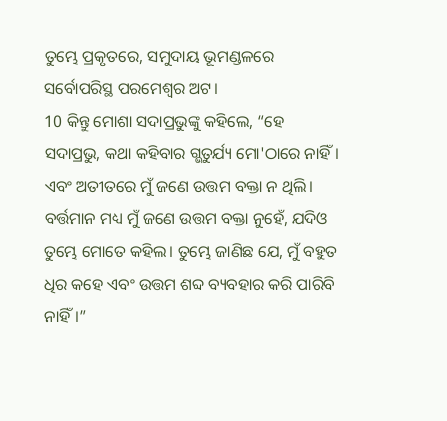ତୁମ୍ଭେ ପ୍ରକୃତରେ, ସମୁଦାୟ ଭୂମଣ୍ଡଳରେ
ସର୍ବୋପରିସ୍ଥ ପରମେଶ୍ୱର ଅଟ।
10 କିନ୍ତୁ ମୋଶା ସଦାପ୍ରଭୁଙ୍କୁ କହିଲେ, “ହେ ସଦାପ୍ରଭୁ, କଥା କହିବାର ଗ୍ଭତୁର୍ଯ୍ୟ ମୋ'ଠାରେ ନାହିଁ। ଏବଂ ଅତୀତରେ ମୁଁ ଜଣେ ଉତ୍ତମ ବକ୍ତା ନ ଥିଲି। ବର୍ତ୍ତମାନ ମଧ୍ୟ ମୁଁ ଜଣେ ଉତ୍ତମ ବକ୍ତା ନୁହେଁ, ଯଦିଓ ତୁମ୍ଭେ ମୋତେ କହିଲ। ତୁମ୍ଭେ ଜାଣିଛ ଯେ, ମୁଁ ବହୁତ ଧିର କହେ ଏବଂ ଉତ୍ତମ ଶବ୍ଦ ବ୍ୟବହାର କରି ପାରିବି ନାହିଁ।”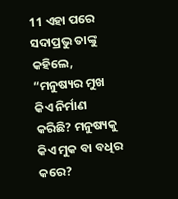11 ଏହା ପରେ ସଦାପ୍ରଭୁ ତାଙ୍କୁ କହିଲେ, “ମନୁଷ୍ୟର ମୁଖ କିଏ ନିର୍ମାଣ କରିଛି? ମନୁଷ୍ୟକୁ କିଏ ମୁକ ବା ବଧିର କରେ?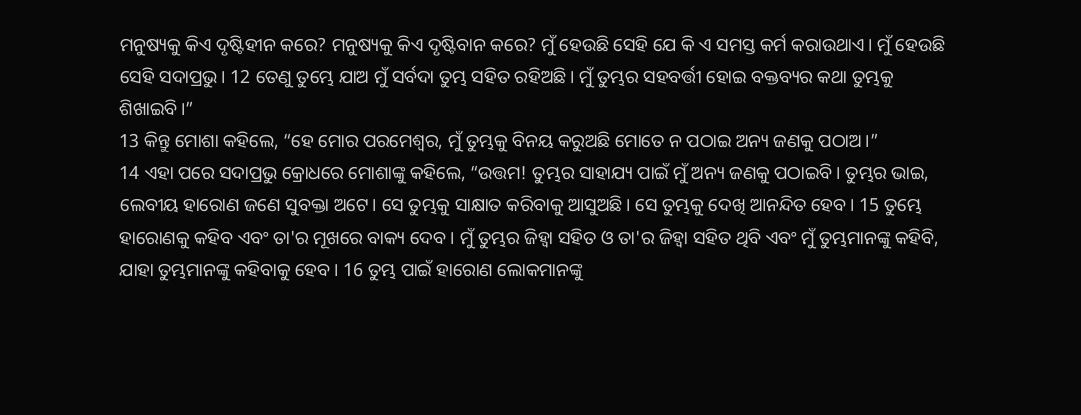ମନୁଷ୍ୟକୁ କିଏ ଦୃଷ୍ଟିହୀନ କରେ? ମନୁଷ୍ୟକୁ କିଏ ଦୃଷ୍ଟିବାନ କରେ? ମୁଁ ହେଉଛି ସେହି ଯେ କି ଏ ସମସ୍ତ କର୍ମ କରାଉଥାଏ। ମୁଁ ହେଉଛି ସେହି ସଦାପ୍ରଭୁ। 12 ତେଣୁ ତୁମ୍ଭେ ଯାଅ ମୁଁ ସର୍ବଦା ତୁମ୍ଭ ସହିତ ରହିଅଛି। ମୁଁ ତୁମ୍ଭର ସହବର୍ତ୍ତୀ ହୋଇ ବକ୍ତବ୍ୟର କଥା ତୁମ୍ଭକୁ ଶିଖାଇବି।”
13 କିନ୍ତୁ ମୋଶା କହିଲେ, “ହେ ମୋର ପରମେଶ୍ୱର, ମୁଁ ତୁମ୍ଭକୁ ବିନୟ କରୁଅଛି ମୋତେ ନ ପଠାଇ ଅନ୍ୟ ଜଣକୁ ପଠାଅ।”
14 ଏହା ପରେ ସଦାପ୍ରଭୁ କ୍ରୋଧରେ ମୋଶାଙ୍କୁ କହିଲେ, “ଉତ୍ତମ! ତୁମ୍ଭର ସାହାଯ୍ୟ ପାଇଁ ମୁଁ ଅନ୍ୟ ଜଣକୁ ପଠାଇବି। ତୁମ୍ଭର ଭାଇ, ଲେବୀୟ ହାରୋଣ ଜଣେ ସୁବକ୍ତା ଅଟେ। ସେ ତୁମ୍ଭକୁ ସାକ୍ଷାତ କରିବାକୁ ଆସୁଅଛି। ସେ ତୁମ୍ଭକୁ ଦେଖି ଆନନ୍ଦିତ ହେବ। 15 ତୁମ୍ଭେ ହାରୋଣକୁ କହିବ ଏବଂ ତା'ର ମୂଖରେ ବାକ୍ୟ ଦେବ। ମୁଁ ତୁମ୍ଭର ଜିହ୍ୱା ସହିତ ଓ ତା'ର ଜିହ୍ୱା ସହିତ ଥିବି ଏବଂ ମୁଁ ତୁମ୍ଭମାନଙ୍କୁ କହିବି, ଯାହା ତୁମ୍ଭମାନଙ୍କୁ କହିବାକୁ ହେବ। 16 ତୁମ୍ଭ ପାଇଁ ହାରୋଣ ଲୋକମାନଙ୍କୁ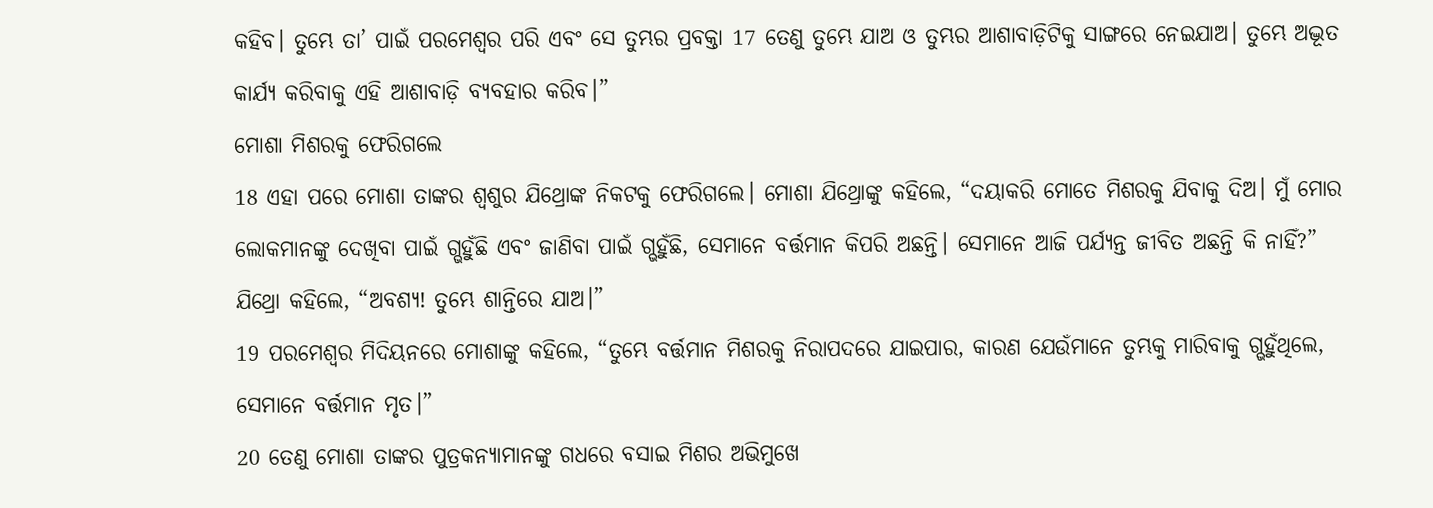କହିବ। ତୁମ୍ଭେ ତା’ ପାଇଁ ପରମେଶ୍ୱର ପରି ଏବଂ ସେ ତୁମ୍ଭର ପ୍ରବକ୍ତା 17 ତେଣୁ ତୁମ୍ଭେ ଯାଅ ଓ ତୁମ୍ଭର ଆଶାବାଡ଼ିଟିକୁ ସାଙ୍ଗରେ ନେଇଯାଅ। ତୁମ୍ଭେ ଅଦ୍ଭୂତ କାର୍ଯ୍ୟ କରିବାକୁ ଏହି ଆଶାବାଡ଼ି ବ୍ୟବହାର କରିବ।”
ମୋଶା ମିଶରକୁ ଫେରିଗଲେ
18 ଏହା ପରେ ମୋଶା ତାଙ୍କର ଶ୍ୱଶୁର ଯିଥ୍ରୋଙ୍କ ନିକଟକୁ ଫେରିଗଲେ। ମୋଶା ଯିଥ୍ରୋଙ୍କୁ କହିଲେ, “ଦୟାକରି ମୋତେ ମିଶରକୁ ଯିବାକୁ ଦିଅ। ମୁଁ ମୋର ଲୋକମାନଙ୍କୁ ଦେଖିବା ପାଇଁ ଗ୍ଭହୁଁଛି ଏବଂ ଜାଣିବା ପାଇଁ ଗ୍ଭହୁଁଛି, ସେମାନେ ବର୍ତ୍ତମାନ କିପରି ଅଛନ୍ତି। ସେମାନେ ଆଜି ପର୍ଯ୍ୟନ୍ତ ଜୀବିତ ଅଛନ୍ତି କି ନାହିଁ?”
ଯିଥ୍ରୋ କହିଲେ, “ଅବଶ୍ୟ! ତୁମ୍ଭେ ଶାନ୍ତିରେ ଯାଅ।”
19 ପରମେଶ୍ୱର ମିଦିୟନରେ ମୋଶାଙ୍କୁ କହିଲେ, “ତୁମ୍ଭେ ବର୍ତ୍ତମାନ ମିଶରକୁ ନିରାପଦରେ ଯାଇପାର, କାରଣ ଯେଉଁମାନେ ତୁମ୍ଭକୁ ମାରିବାକୁ ଗ୍ଭହୁଁଥିଲେ, ସେମାନେ ବର୍ତ୍ତମାନ ମୃତ।”
20 ତେଣୁ ମୋଶା ତାଙ୍କର ପୁତ୍ରକନ୍ୟାମାନଙ୍କୁ ଗଧରେ ବସାଇ ମିଶର ଅଭିମୁଖେ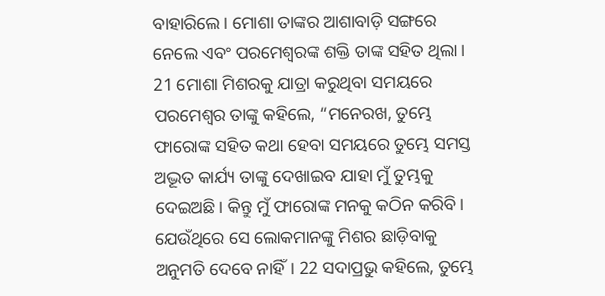ବାହାରିଲେ। ମୋଶା ତାଙ୍କର ଆଶାବାଡ଼ି ସଙ୍ଗରେ ନେଲେ ଏବଂ ପରମେଶ୍ୱରଙ୍କ ଶକ୍ତି ତାଙ୍କ ସହିତ ଥିଲା।
21 ମୋଶା ମିଶରକୁ ଯାତ୍ରା କରୁଥିବା ସମୟରେ ପରମେଶ୍ୱର ତାଙ୍କୁ କହିଲେ, “ମନେରଖ, ତୁମ୍ଭେ ଫାରୋଙ୍କ ସହିତ କଥା ହେବା ସମୟରେ ତୁମ୍ଭେ ସମସ୍ତ ଅଦ୍ଭୂତ କାର୍ଯ୍ୟ ତାଙ୍କୁ ଦେଖାଇବ ଯାହା ମୁଁ ତୁମ୍ଭକୁ ଦେଇଅଛି। କିନ୍ତୁ ମୁଁ ଫାରୋଙ୍କ ମନକୁ କଠିନ କରିବି। ଯେଉଁଥିରେ ସେ ଲୋକମାନଙ୍କୁ ମିଶର ଛାଡ଼ିବାକୁ ଅନୁମତି ଦେବେ ନାହିଁ। 22 ସଦାପ୍ରଭୁ କହିଲେ, ତୁମ୍ଭେ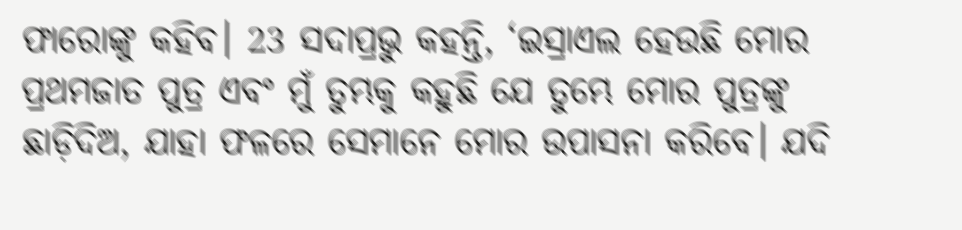ଫାରୋଙ୍କୁ କହିବ। 23 ସଦାପ୍ରଭୁ କହନ୍ତି, ‘ଇସ୍ରାଏଲ ହେଉଛି ମୋର ପ୍ରଥମଜାତ ପୁତ୍ର ଏବଂ ମୁଁ ତୁମ୍ଭକୁ କହୁଛି ଯେ ତୁମ୍ଭେ ମୋର ପୁତ୍ରଙ୍କୁ ଛାଡ଼ିଦିଅ, ଯାହା ଫଳରେ ସେମାନେ ମୋର ଉପାସନା କରିବେ। ଯଦି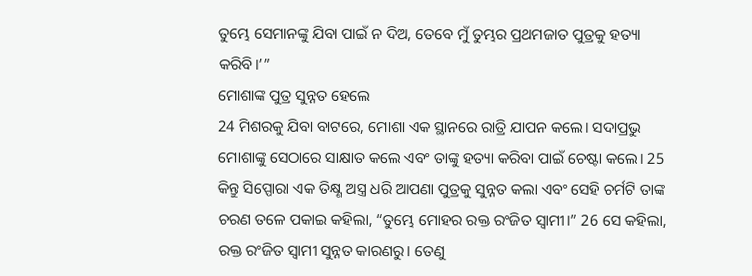ତୁମ୍ଭେ ସେମାନଙ୍କୁ ଯିବା ପାଇଁ ନ ଦିଅ, ତେବେ ମୁଁ ତୁମ୍ଭର ପ୍ରଥମଜାତ ପୁତ୍ରକୁ ହତ୍ୟା କରିବି।’”
ମୋଶାଙ୍କ ପୁତ୍ର ସୁନ୍ନତ ହେଲେ
24 ମିଶରକୁ ଯିବା ବାଟରେ, ମୋଶା ଏକ ସ୍ଥାନରେ ରାତ୍ରି ଯାପନ କଲେ। ସଦାପ୍ରଭୁ ମୋଶାଙ୍କୁ ସେଠାରେ ସାକ୍ଷାତ କଲେ ଏବଂ ତାଙ୍କୁ ହତ୍ୟା କରିବା ପାଇଁ ଚେଷ୍ଟା କଲେ। 25 କିନ୍ତୁ ସିପ୍ପୋରା ଏକ ତିକ୍ଷ୍ଣ ଅସ୍ତ୍ର ଧରି ଆପଣା ପୁତ୍ରକୁ ସୁନ୍ନତ କଲା ଏବଂ ସେହି ଚର୍ମଟି ତାଙ୍କ ଚରଣ ତଳେ ପକାଇ କହିଲା, “ତୁମ୍ଭେ ମୋହର ରକ୍ତ ରଂଜିତ ସ୍ୱାମୀ।” 26 ସେ କହିଲା, ରକ୍ତ ରଂଜିତ ସ୍ୱାମୀ ସୁନ୍ନତ କାରଣରୁ। ତେଣୁ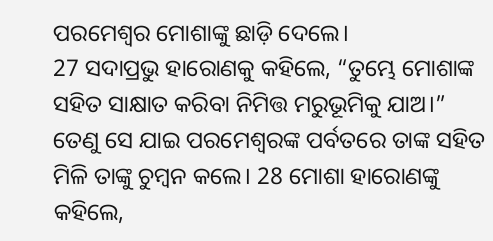ପରମେଶ୍ୱର ମୋଶାଙ୍କୁ ଛାଡ଼ି ଦେଲେ।
27 ସଦାପ୍ରଭୁ ହାରୋଣକୁ କହିଲେ, “ତୁମ୍ଭେ ମୋଶାଙ୍କ ସହିତ ସାକ୍ଷାତ କରିବା ନିମିତ୍ତ ମରୁଭୂମିକୁ ଯାଅ।” ତେଣୁ ସେ ଯାଇ ପରମେଶ୍ୱରଙ୍କ ପର୍ବତରେ ତାଙ୍କ ସହିତ ମିଳି ତାଙ୍କୁ ଚୁମ୍ବନ କଲେ। 28 ମୋଶା ହାରୋଣଙ୍କୁ କହିଲେ,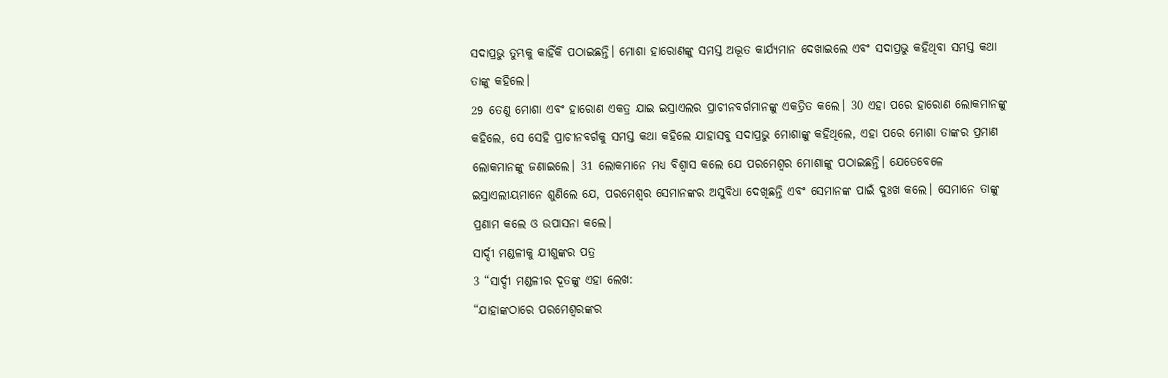ସଦାପ୍ରଭୁ ତୁମ୍ଭକୁ କାହିଁକି ପଠାଇଛନ୍ତି। ମୋଶା ହାରୋଣଙ୍କୁ ସମସ୍ତ ଅଦ୍ଭୂତ କାର୍ଯ୍ୟମାନ ଦେଖାଇଲେ ଏବଂ ସଦାପ୍ରଭୁ କହିଥିବା ସମସ୍ତ କଥା ତାଙ୍କୁ କହିଲେ।
29 ତେଣୁ ମୋଶା ଏବଂ ହାରୋଣ ଏକତ୍ର ଯାଇ ଇସ୍ରାଏଲର ପ୍ରାଚୀନବର୍ଗମାନଙ୍କୁ ଏକତ୍ରିତ କଲେ। 30 ଏହା ପରେ ହାରୋଣ ଲୋକମାନଙ୍କୁ କହିଲେ, ସେ ସେହି ପ୍ରାଚୀନବର୍ଗକୁ ସମସ୍ତ କଥା କହିଲେ ଯାହାସବୁ ସଦାପ୍ରଭୁ ମୋଶାଙ୍କୁ କହିଥିଲେ, ଏହା ପରେ ମୋଶା ତାଙ୍କର ପ୍ରମାଣ ଲୋକମାନଙ୍କୁ ଜଣାଇଲେ। 31 ଲୋକମାନେ ମଧ୍ୟ ବିଶ୍ୱାସ କଲେ ଯେ ପରମେଶ୍ୱର ମୋଶାଙ୍କୁ ପଠାଇଛନ୍ତି। ଯେତେବେଳେ ଇସ୍ରାଏଲୀୟମାନେ ଶୁଣିଲେ ଯେ, ପରମେଶ୍ୱର ସେମାନଙ୍କର ଅସୁବିଧା ଦେଖିଛନ୍ତି ଏବଂ ସେମାନଙ୍କ ପାଇଁ ଦୁଃଖ କଲେ। ସେମାନେ ତାଙ୍କୁ ପ୍ରଣାମ କଲେ ଓ ଉପାସନା କଲେ।
ସାର୍ଦ୍ଦୀ ମଣ୍ଡଳୀକୁ ଯୀଶୁଙ୍କର ପତ୍ର
3 “ସାର୍ଦ୍ଦୀ ମଣ୍ଡଳୀର ଦୂତଙ୍କୁ ଏହା ଲେଖ:
“ଯାହାଙ୍କଠାରେ ପରମେଶ୍ୱରଙ୍କର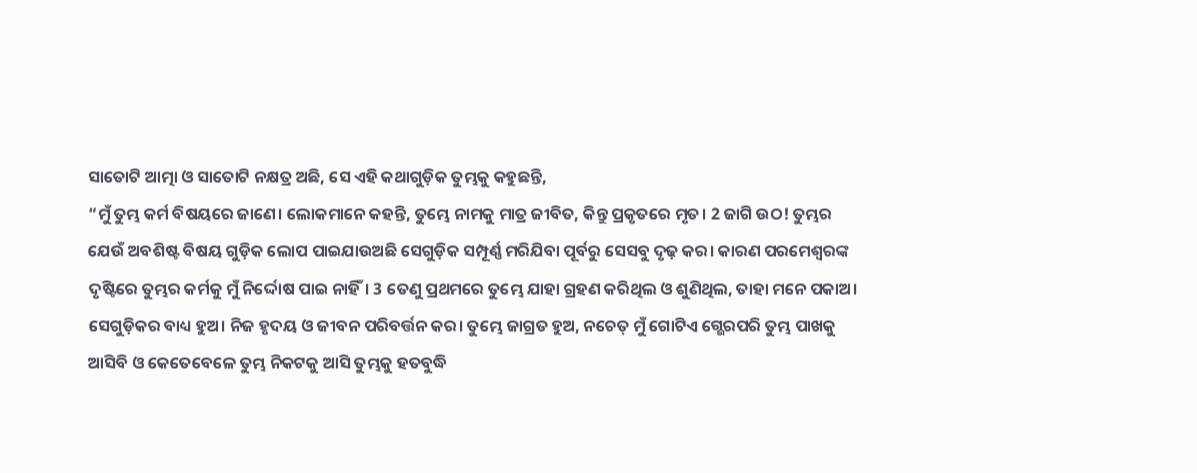ସାତୋଟି ଆତ୍ମା ଓ ସାତୋଟି ନକ୍ଷତ୍ର ଅଛି, ସେ ଏହି କଥାଗୁଡ଼ିକ ତୁମ୍ଭକୁ କହୁଛନ୍ତି,
“ମୁଁ ତୁମ୍ଭ କର୍ମ ବିଷୟରେ ଜାଣେ। ଲୋକମାନେ କହନ୍ତି, ତୁମ୍ଭେ ନାମକୁ ମାତ୍ର ଜୀବିତ, କିନ୍ତୁ ପ୍ରକୃତରେ ମୃତ। 2 ଜାଗି ଉଠ! ତୁମ୍ଭର ଯେଉଁ ଅବଶିଷ୍ଟ ବିଷୟ ଗୁଡ଼ିକ ଲୋପ ପାଇଯାଉଅଛି ସେଗୁଡ଼ିକ ସମ୍ପୂର୍ଣ୍ଣ ମରିଯିବା ପୂର୍ବରୁ ସେସବୁ ଦୃଢ଼ କର। କାରଣ ପରମେଶ୍ୱରଙ୍କ ଦୃଷ୍ଟିରେ ତୁମ୍ଭର କର୍ମକୁ ମୁଁ ନିର୍ଦ୍ଦୋଷ ପାଇ ନାହିଁ। 3 ତେଣୁ ପ୍ରଥମରେ ତୁମ୍ଭେ ଯାହା ଗ୍ରହଣ କରିଥିଲ ଓ ଶୁଣିଥିଲ, ତାହା ମନେ ପକାଅ। ସେଗୁଡ଼ିକର ବାଧ୍ୟ ହୁଅ। ନିଜ ହୃଦୟ ଓ ଜୀବନ ପରିବର୍ତ୍ତନ କର। ତୁମ୍ଭେ ଜାଗ୍ରତ ହୁଅ, ନଚେତ୍ ମୁଁ ଗୋଟିଏ ଗ୍ଭେରପରି ତୁମ୍ଭ ପାଖକୁ ଆସିବି ଓ କେତେବେଳେ ତୁମ୍ଭ ନିକଟକୁ ଆସି ତୁମ୍ଭକୁ ହତବୁଦ୍ଧି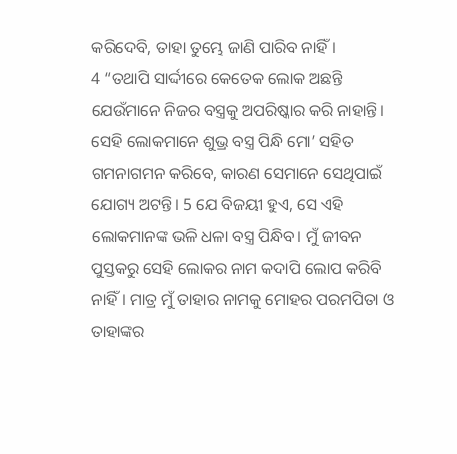କରିଦେବି, ତାହା ତୁମ୍ଭେ ଜାଣି ପାରିବ ନାହିଁ।
4 “ତଥାପି ସାର୍ଦ୍ଦୀରେ କେତେକ ଲୋକ ଅଛନ୍ତି ଯେଉଁମାନେ ନିଜର ବସ୍ତ୍ରକୁ ଅପରିଷ୍କାର କରି ନାହାନ୍ତି। ସେହି ଲୋକମାନେ ଶୁଭ୍ର ବସ୍ତ୍ର ପିନ୍ଧି ମୋ’ ସହିତ ଗମନାଗମନ କରିବେ, କାରଣ ସେମାନେ ସେଥିପାଇଁ ଯୋଗ୍ୟ ଅଟନ୍ତି। 5 ଯେ ବିଜୟୀ ହୁଏ, ସେ ଏହି ଲୋକମାନଙ୍କ ଭଳି ଧଳା ବସ୍ତ୍ର ପିନ୍ଧିବ। ମୁଁ ଜୀବନ ପୁସ୍ତକରୁ ସେହି ଲୋକର ନାମ କଦାପି ଲୋପ କରିବି ନାହିଁ। ମାତ୍ର ମୁଁ ତାହାର ନାମକୁ ମୋହର ପରମପିତା ଓ ତାହାଙ୍କର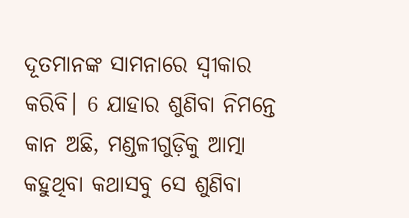ଦୂତମାନଙ୍କ ସାମନାରେ ସ୍ୱୀକାର କରିବି। 6 ଯାହାର ଶୁଣିବା ନିମନ୍ତେ କାନ ଅଛି, ମଣ୍ଡଳୀଗୁଡ଼ିକୁ ଆତ୍ମା କହୁଥିବା କଥାସବୁ ସେ ଶୁଣିବା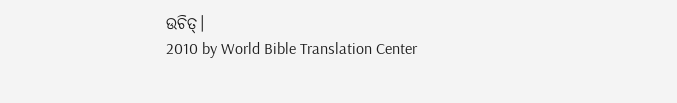ଉଚିତ୍।
2010 by World Bible Translation Center